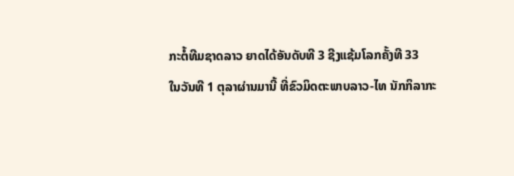ກະຕໍ້ທີມຊາດລາວ ຍາດໄດ້ອັນດັບທີ 3 ຊີງແຊ້ມໂລກຄັ້ງທີ 33
ໃນວັນທີ 1 ຕຸລາຜ່ານມານີ້ ທີ່ຂົວມິດຕະພາບລາວ-ໄທ ນັກກິລາກະ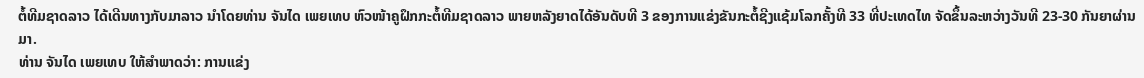ຕໍ້ທີມຊາດລາວ ໄດ້ເດີນທາງກັບມາລາວ ນໍາໂດຍທ່ານ ຈັນໄດ ເພຍເທບ ຫົວໜ້າຄູຝຶກກະຕໍ້ທີມຊາດລາວ ພາຍຫລັງຍາດໄດ້ອັນດັບທີ 3 ຂອງການແຂ່ງຂັນກະຕໍ້ຊີງແຊ້ມໂລກຄັ້ງທີ 33 ທີ່ປະເທດໄທ ຈັດຂຶ້ນລະຫວ່າງວັນທີ 23-30 ກັນຍາຜ່ານມາ.
ທ່ານ ຈັນໄດ ເພຍເທບ ໃຫ້ສໍາພາດວ່າ: ການແຂ່ງ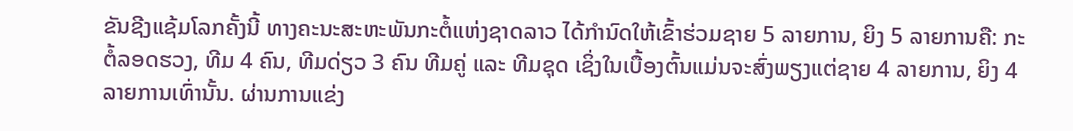ຂັນຊີງແຊ້ມໂລກຄັ້ງນີ້ ທາງຄະນະສະຫະພັນກະຕໍ້ແຫ່ງຊາດລາວ ໄດ້ກໍານົດໃຫ້ເຂົ້າຮ່ວມຊາຍ 5 ລາຍການ, ຍິງ 5 ລາຍການຄື: ກະຕໍ້ລອດຮວງ, ທີມ 4 ຄົນ, ທີມດ່ຽວ 3 ຄົນ ທີມຄູ່ ແລະ ທີມຊຸດ ເຊິ່ງໃນເບື້ອງຕົ້ນແມ່ນຈະສົ່ງພຽງແຕ່ຊາຍ 4 ລາຍການ, ຍິງ 4 ລາຍການເທົ່ານັ້ນ. ຜ່ານການແຂ່ງ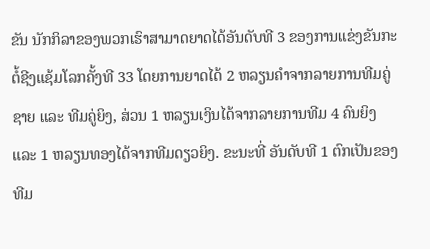ຂັນ ນັກກິລາຂອງພວກເຮົາສາມາດຍາດໄດ້ອັນດັບທີ 3 ຂອງການແຂ່ງຂັນກະຕໍ້ຊີງແຊ້ມໂລກຄັ້ງທີ 33 ໂດຍການຍາດໄດ້ 2 ຫລຽນຄໍາຈາກລາຍການທີມຄູ່ຊາຍ ແລະ ທີມຄູ່ຍິງ, ສ່ວນ 1 ຫລຽນເງິນໄດ້ຈາກລາຍການທີມ 4 ຄົນຍິງ ແລະ 1 ຫລຽນທອງໄດ້ຈາກທີມດຽວຍິງ. ຂະນະທີ່ ອັນດັບທີ 1 ຕົກເປັນຂອງທີມ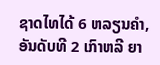ຊາດໄທໄດ້ 6 ຫລຽນຄໍາ, ອັນດັບທີ 2 ເກົາຫລີ ຍາ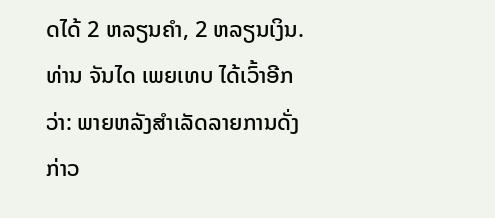ດໄດ້ 2 ຫລຽນຄໍາ, 2 ຫລຽນເງິນ.
ທ່ານ ຈັນໄດ ເພຍເທບ ໄດ້ເວົ້າອີກວ່າ: ພາຍຫລັງສໍາເລັດລາຍການດັ່ງກ່າວ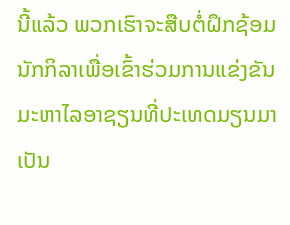ນີ້ແລ້ວ ພວກເຮົາຈະສືບຕໍ່ຝຶກຊ້ອມນັກກິລາເພື່ອເຂົ້າຮ່ວມການແຂ່ງຂັນມະຫາໄລອາຊຽນທີ່ປະເທດມຽນມາເປັນ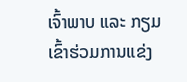ເຈົ້າພາບ ແລະ ກຽມເຂົ້າຮ່ວມການແຂ່ງ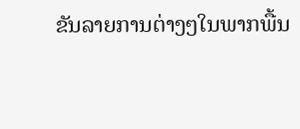ຂັນລາຍການຕ່າງໆໃນພາກພື້ນ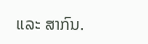ແລະ ສາກົນ.